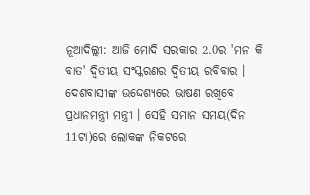ନୂଆଦିଲ୍ଲୀ: ଆଜି ମୋଦି ସରକାର 2.0ର 'ମନ କି ବାତ' ଦ୍ବିତୀୟ ସଂସ୍କରଣର ଦ୍ବିତୀୟ ରବିବାର । ଦେଶବାସୀଙ୍କ ଉଦ୍ଦେଶ୍ୟରେ ଭାଷଣ ରଖିବେ ପ୍ରଧାନମନ୍ତ୍ରୀ ମନ୍ତ୍ରୀ । ସେହି ସମାନ ସମୟ(ଦିନ 11ଟା)ରେ ଲୋକଙ୍କ ନିକଟରେ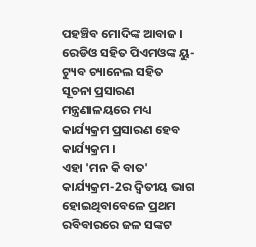ପହଞ୍ଚିବ ମୋଦିଙ୍କ ଆବାଜ । ରେଡିଓ ସହିତ ପିଏମଓଙ୍କ ୟୁ-ଟ୍ୟୁବ ଚ୍ୟାନେଲ ସହିତ ସୂଚନା ପ୍ରସାରଣ ମନ୍ତ୍ରଣାଳୟରେ ମଧ୍ୟ କାର୍ଯ୍ୟକ୍ରମ ପ୍ରସାରଣ ହେବ କାର୍ଯ୍ୟକ୍ରମ ।
ଏହା 'ମନ କି ବାତ' କାର୍ଯ୍ୟକ୍ରମ-2ର ଦ୍ବିତୀୟ ଭାଗ ହୋଇଥିବାବେଳେ ପ୍ରଥମ ରବିବାରରେ ଜଳ ସଙ୍କଟ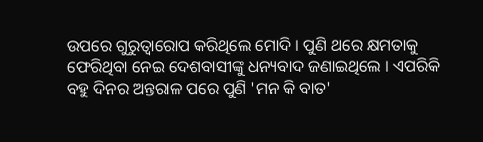ଉପରେ ଗୁରୁତ୍ବାରୋପ କରିଥିଲେ ମୋଦି । ପୁଣି ଥରେ କ୍ଷମତାକୁ ଫେରିଥିବା ନେଇ ଦେଶବାସୀଙ୍କୁ ଧନ୍ୟବାଦ ଜଣାଇଥିଲେ । ଏପରିକି ବହୁ ଦିନର ଅନ୍ତରାଳ ପରେ ପୁଣି 'ମନ କି ବାତ'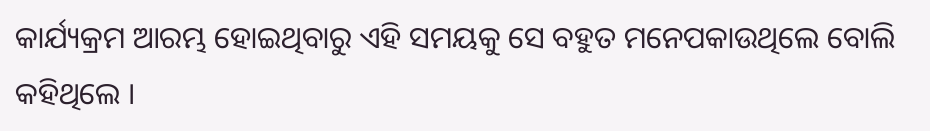କାର୍ଯ୍ୟକ୍ରମ ଆରମ୍ଭ ହୋଇଥିବାରୁ ଏହି ସମୟକୁ ସେ ବହୁତ ମନେପକାଉଥିଲେ ବୋଲି କହିଥିଲେ ।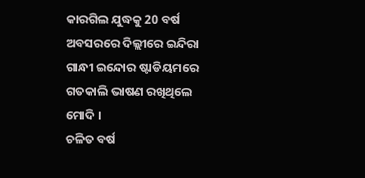କାରଗିଲ ଯୁଦ୍ଧକୁ 20 ବର୍ଷ ଅବସରରେ ଦିଲ୍ଲୀରେ ଇନ୍ଦିରା ଗାନ୍ଧୀ ଇନ୍ଦୋର ଷ୍ଟାଡିୟମରେ ଗତକାଲି ଭାଷଣ ରଖିଥିଲେ ମୋଦି ।
ଚଳିତ ବର୍ଷ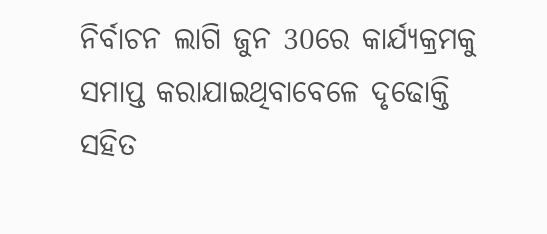ନିର୍ବାଚନ ଲାଗି ଜୁନ 30ରେ କାର୍ଯ୍ୟକ୍ରମକୁ ସମାପ୍ତ କରାଯାଇଥିବାବେଳେ ଦୃଢୋକ୍ତି ସହିତ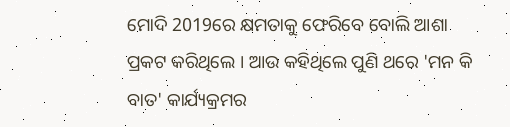ମୋଦି 2019ରେ କ୍ଷମତାକୁ ଫେରିବେ ବୋଲି ଆଶା ପ୍ରକଟ କରିଥିଲେ । ଆଉ କହିଥିଲେ ପୁଣି ଥରେ 'ମନ କି ବାତ' କାର୍ଯ୍ୟକ୍ରମର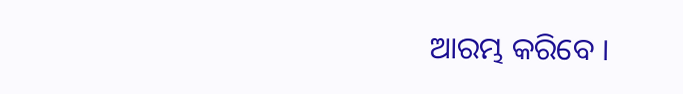ଆରମ୍ଭ କରିବେ ।